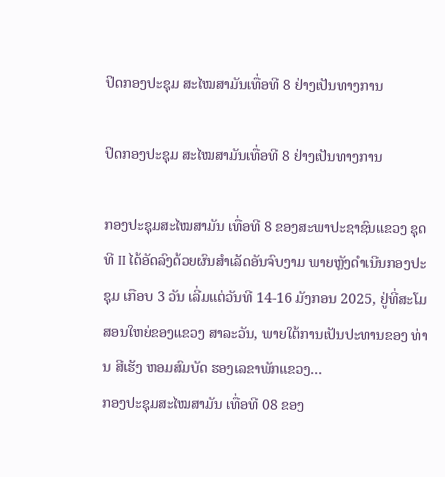ປິດກອງປະຊຸມ ສະໄໝສາມັນເທື່ອທີ 8 ຢ່າງເປັນທາງການ

ປິດກອງປະຊຸມ ສະໄໝສາມັນເທື່ອທີ 8 ຢ່າງເປັນທາງການ

ກອງປະຊຸມສະໄໝສາມັນ ເທື່ອທີ 8 ຂອງສະພາປະຊາຊົນແຂວງ ຊຸດທີ II ໄດ້ອັດລົງດ້ວຍຜົນສໍາເລັດອັນຈົບງາມ ພາຍຫຼັງດໍາເນີນກອງປະຊຸມ ເກືອບ 3 ວັນ ເລີ່ມແຕ່ວັນທີ 14-16 ມັງກອນ 2025, ຢູ່ທີ່ສະໂມສອນໃຫຍ່ຂອງແຂວງ ສາລະວັນ, ພາຍໃຕ້ການເປັນປະທານຂອງ ທ່ານ ສີເຮັງ ຫອມສົມບັດ ຮອງເລຂາພັກແຂວງ...
ກອງປະຊຸມສະໄໝສາມັນ ເທື່ອທີ 08 ຂອງ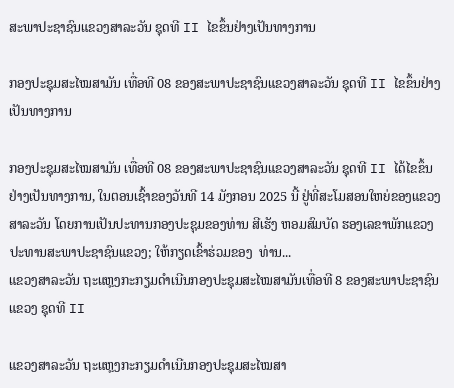ສະພາປະຊາຊົນແຂວງສາລະວັນ ຊຸດທີ II ໄຂຂຶ້ນຢ່າງເປັນທາງການ

ກອງປະຊຸມສະໄໝສາມັນ ເທື່ອທີ 08 ຂອງສະພາປະຊາຊົນແຂວງສາລະວັນ ຊຸດທີ II ໄຂຂຶ້ນຢ່າງເປັນທາງການ

ກອງປະຊຸມສະໄໝສາມັນ ເທື່ອທີ 08 ຂອງສະພາປະຊາຊົນແຂວງສາລະວັນ ຊຸດທີ II ໄດ້ໄຂຂຶ້ນຢ່າງເປັນທາງການ, ໃນຕອນເຊົ້າຂອງວັນທີ 14 ມັງກອນ 2025 ນີ້ ຢູ່ທີ່ສະໂມສອນໃຫຍ່ຂອງແຂວງສາລະວັນ ໂດຍການເປັນປະທານກອງປະຊຸມຂອງທ່ານ ສີເຮັງ ຫອມສົມບັດ ຮອງເລຂາພັກແຂວງ ປະທານສະພາປະຊາຊົນແຂວງ; ໃຫ້ກຽດເຂົ້າຮ່ວມຂອງ  ທ່ານ...
ແຂວງສາລະວັນ ຖະແຫຼງກະກຽມດໍາເນີນກອງປະຊຸມສະໄໝສາມັນເທື່ອທີ 8 ຂອງສະພາປະຊາຊົນແຂວງ ຊຸດທີ II

ແຂວງສາລະວັນ ຖະແຫຼງກະກຽມດໍາເນີນກອງປະຊຸມສະໄໝສາ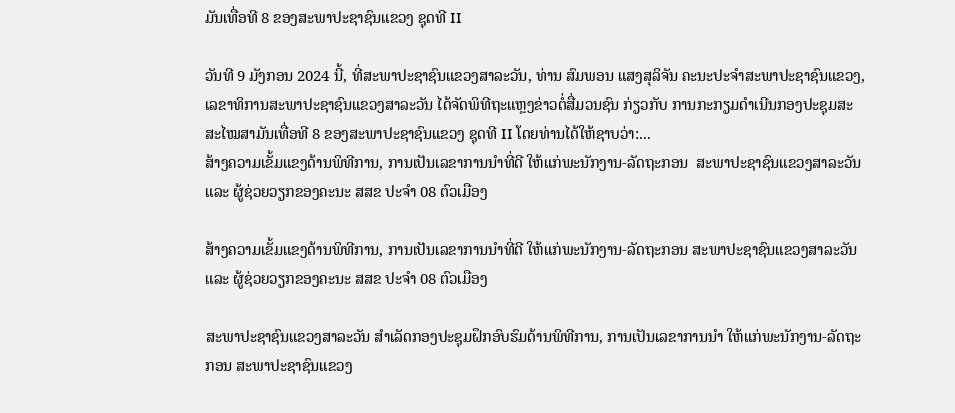ມັນເທື່ອທີ 8 ຂອງສະພາປະຊາຊົນແຂວງ ຊຸດທີ II

ວັນທີ 9 ມັງກອນ 2024 ນີ້, ທີ່ສະພາປະຊາຊົນແຂວງສາລະວັນ, ທ່ານ ສົມພອນ ແສງສຸລິຈັນ ຄະນະປະຈຳສະພາປະຊາຊົນແຂວງ, ເລຂາທິການສະພາປະຊາຊົນແຂວງສາລະວັນ ໄດ້ຈັດພິທີຖະແຫຼງຂ່າວຕໍ່ສື່ມວນຊົນ ກ່ຽວກັບ ການກະກຽມດໍາເນີນກອງປະຊຸມສະສະໄໝສາມັນເທື່ອທີ 8 ຂອງສະພາປະຊາຊົນແຂວງ ຊຸດທີ II ໂດຍທ່ານໄດ້ໃຫ້ຊາບວ່າ:...
ສ້າງຄວາມເຂັ້ມແຂງດ້ານພິທີການ, ການເປັນເລຂາການນໍາທີ່ດີ ໃຫ້ແກ່ພະນັກງານ-ລັດຖະກອນ  ສະພາປະຊາຊົນແຂວງສາລະວັນ ແລະ ຜູ້ຊ່ວຍວຽກຂອງຄະນະ ສສຂ ປະຈໍາ 08 ຕົວເມືອງ

ສ້າງຄວາມເຂັ້ມແຂງດ້ານພິທີການ, ການເປັນເລຂາການນໍາທີ່ດີ ໃຫ້ແກ່ພະນັກງານ-ລັດຖະກອນ ສະພາປະຊາຊົນແຂວງສາລະວັນ ແລະ ຜູ້ຊ່ວຍວຽກຂອງຄະນະ ສສຂ ປະຈໍາ 08 ຕົວເມືອງ

ສະພາປະຊາຊົນແຂວງສາລະວັນ ສໍາເລັດກອງປະຊຸມຝຶກອົບຮົມດ້ານພິທີການ, ການເປັນເລຂາການນໍາ ໃຫ້ແກ່ພະນັກງານ-ລັດຖະກອນ ສະພາປະຊາຊົນແຂວງ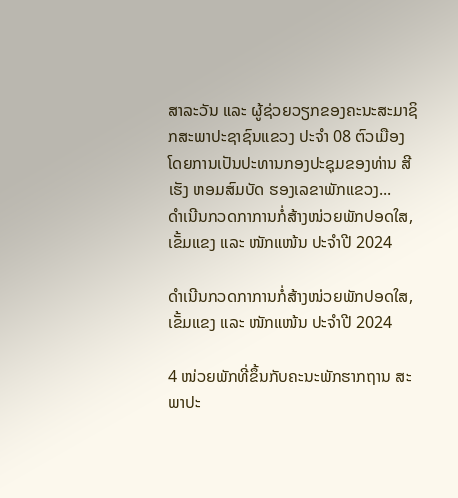ສາລະວັນ ແລະ ຜູ້ຊ່ວຍວຽກຂອງຄະນະສະມາຊິກສະພາປະຊາຊົນແຂວງ ປະຈໍາ 08 ຕົວເມືອງ ໂດຍການເປັນປະທານກອງປະຊຸມຂອງທ່ານ ສີເຮັງ ຫອມສົມບັດ ຮອງເລຂາພັກແຂວງ...
ດໍາເນີນກວດກາການກໍ່ສ້າງໜ່ວຍພັກປອດໃສ,ເຂັ້ມແຂງ ແລະ ໜັກແໜ້ນ ປະຈໍາປີ 2024

ດໍາເນີນກວດກາການກໍ່ສ້າງໜ່ວຍພັກປອດໃສ,ເຂັ້ມແຂງ ແລະ ໜັກແໜ້ນ ປະຈໍາປີ 2024

4 ໜ່ວຍພັກທີ່ຂຶ້ນກັບຄະນະພັກຮາກຖານ ສະພາປະ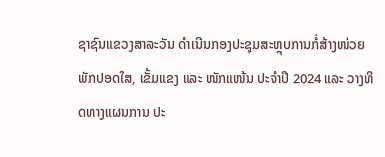ຊາຊົນແຂວງສາລະວັນ ດໍາເນີນກອງປະຊຸມສະຫຼຸບການກໍ່ສ້າງໜ່ວຍພັກປອດໃສ, ເຂັ້ມແຂງ ແລະ ໜັກແໜ້ນ ປະຈໍາປີ 2024 ແລະ ວາງທິດທາງແຜນການ ປະ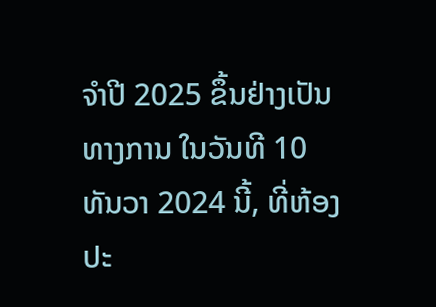ຈໍາປີ 2025 ຂຶ້ນຢ່າງເປັນທາງການ ໃນວັນທີ 10 ທັນວາ 2024 ນີ້, ທີ່ຫ້ອງປະ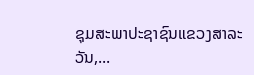ຊຸມສະພາປະຊາຊົນແຂວງສາລະວັນ,...